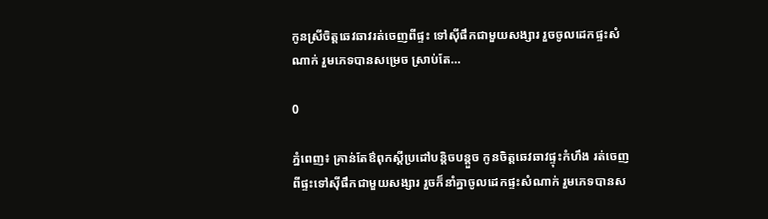កូនស្រីចិត្តឆេវឆាវរត់ចេញពីផ្ទះ ទៅស៊ីផឹកជាមួយសង្សារ រួចចូលដេកផ្ទះសំណាក់ រួមភេទបានសម្រេច ស្រាប់តែ…

0

ភ្នំពេញ៖ គ្រាន់តែឳពុកស្ដីប្រដៅបន្តិចបន្តួច កូនចិត្តឆេវឆាវផ្ទុះកំហឹង រត់ចេញពីផ្ទះទៅស៊ីផឹកជាមួយសង្សារ រួចក៏នាំគ្នាចូលដេកផ្ទះសំណាក់ រួមភេទបានស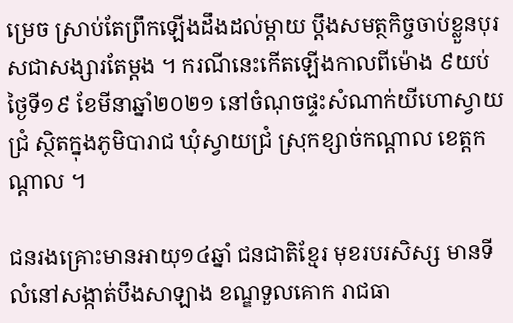ម្រេច ស្រាប់តែព្រឹកឡើងដឹងដល់ម្ដាយ ប្ដឹងសមត្ថកិច្ចចាប់ខ្លួនបុរសជាសង្សារតែម្ដង ។ ករណីនេះកើតឡើងកាលពីម៉ោង ៩យប់ថ្ងៃទី១៩ ខែមីនាឆ្នាំ២០២១ នៅចំណុចផ្ទះសំណាក់យីហោស្វាយជ្រំ ស្ថិតក្នុងភូមិបារាជ ឃុំស្វាយជ្រំ ស្រុកខ្សាច់កណ្តាល ខេត្តកណ្តាល ។

ជនរងគ្រោះមានអាយុ១៤ឆ្នាំ ជនជាតិខ្មែរ មុខរបរសិស្ស មានទីលំនៅសង្កាត់បឹងសាឡាង ខណ្ឌទួលគោក រាជធា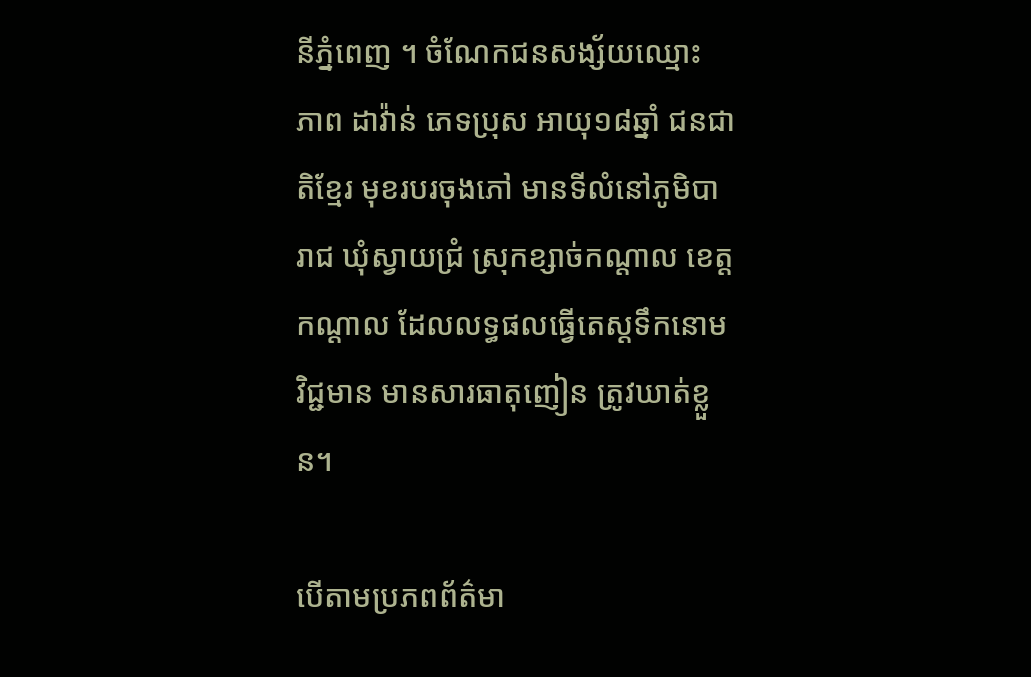នីភ្នំពេញ ។ ចំណែកជនសង្ស័យឈ្មោះ ភាព ដាវ៉ាន់ ភេទប្រុស អាយុ១៨ឆ្នាំ ជនជាតិខ្មែរ មុខរបរចុងភៅ មានទីលំនៅភូមិបារាជ ឃុំស្វាយជ្រំ ស្រុកខ្សាច់កណ្តាល ខេត្តកណ្តាល ដែលលទ្ធផលធ្វើតេស្តទឹកនោមវិជ្ជមាន មានសារធាតុញៀន ត្រូវឃាត់ខ្លួន។

បើតាមប្រភពព័ត៌មា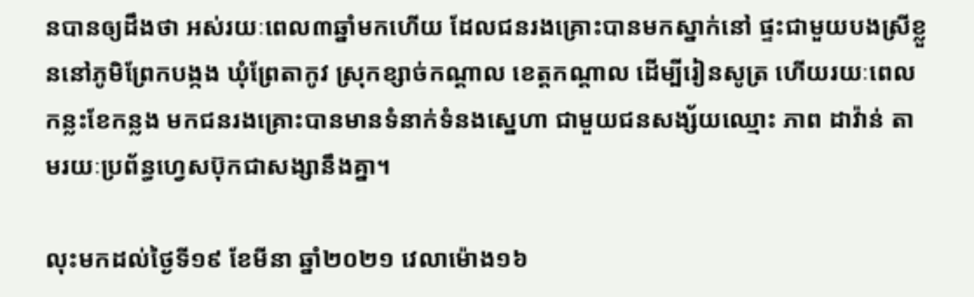នបានឲ្យដឹងថា អស់រយៈពេល៣ឆ្នាំមកហើយ ដែលជនរងគ្រោះបានមកស្នាក់នៅ ផ្ទះជាមួយបងស្រីខ្លួននៅភូមិព្រែកបង្កង ឃុំព្រែតាកូវ ស្រុកខ្សាច់កណ្តាល ខេត្តកណ្តាល ដើម្បីរៀនសូត្រ ហើយរយៈពេលកន្លះខែកន្លង មកជនរងគ្រោះបានមានទំនាក់ទំនងស្នេហា ជាមួយជនសង្ស័យឈ្មោះ ភាព ដាវ៉ាន់ តាមរយៈប្រព័ន្ធហ្វេសប៊ុកជាសង្សានឹងគ្នា។

លុះមកដល់ថ្ងៃទី១៩ ខែមីនា ឆ្នាំ២០២១ វេលាម៉ោង១៦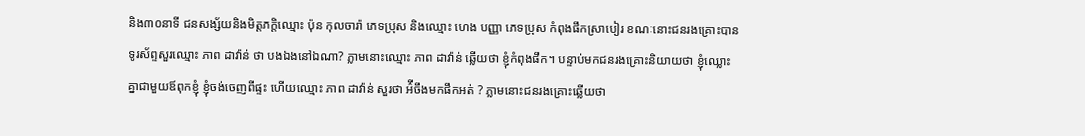និង៣០នាទី ជនសង្ស័យនិងមិត្តភក្តិឈ្មោះ ប៉ុន កុលចារ៉ា ភេទប្រុស និងឈ្មោះ ហេង បញ្ញា ភេទប្រុស កំពុងផឹកស្រាបៀរ ខណៈនោះជនរងគ្រោះបានទូរស័ព្ទសួរឈ្មោះ ភាព ដាវ៉ាន់ ថា បងឯងនៅឯណា? ភ្លាមនោះឈ្មោះ ភាព ដាវ៉ាន់ ឆ្លើយថា ខ្ញុំកំពុងផឹក។ បន្ទាប់មកជនរងគ្រោះនិយាយថា ខ្ញុំឈ្លោះគ្នាជាមួយឪពុកខ្ញុំ ខ្ញុំចង់ចេញពីផ្ទះ ហើយឈ្មោះ ភាព ដាវ៉ាន់ សួរថា អ៌ីចឹងមកផឹកអត់ ? ភ្លាមនោះជនរងគ្រោះឆ្លើយថា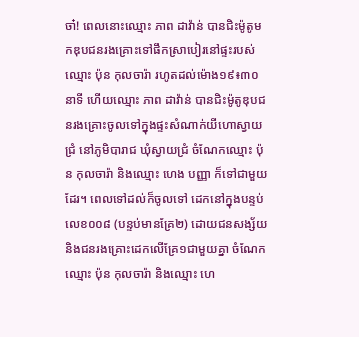ចា៎! ពេលនោះឈ្មោះ ភាព ដាវ៉ាន់ បានជិះម៉ូតូមកឌុបជនរងគ្រោះទៅផឹកស្រាបៀរនៅផ្ទះរបស់ឈ្មោះ ប៉ុន កុលចារ៉ា រហូតដល់ម៉ោង១៩៖៣០នាទី ហើយឈ្មោះ ភាព ដាវ៉ាន់ បានជិះម៉ូតូឌុបជនរងគ្រោះចូលទៅក្នុងផ្ទះសំណាក់យីហោស្វាយជ្រំ នៅភូមិបារាជ ឃុំស្វាយជ្រំ ចំណែកឈ្មោះ ប៉ុន កុលចារ៉ា និងឈ្មោះ ហេង បញ្ញា ក៏ទៅជាមួយដែរ។ ពេលទៅដល់ក៏ចូលទៅ ដេកនៅក្នុងបន្ទប់លេខ០០៨ (បន្ទប់មានគ្រែ២) ដោយជនសង្ស័យ និងជនរងគ្រោះដេកលើគ្រែ១ជាមួយគ្នា ចំណែកឈ្មោះ ប៉ុន កុលចារ៉ា និងឈ្មោះ ហេ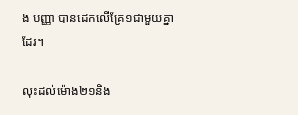ង បញ្ញា បានដេកលើគ្រែ១ជាមួយគ្នាដែរ។

លុះដល់ម៉ោង២១និង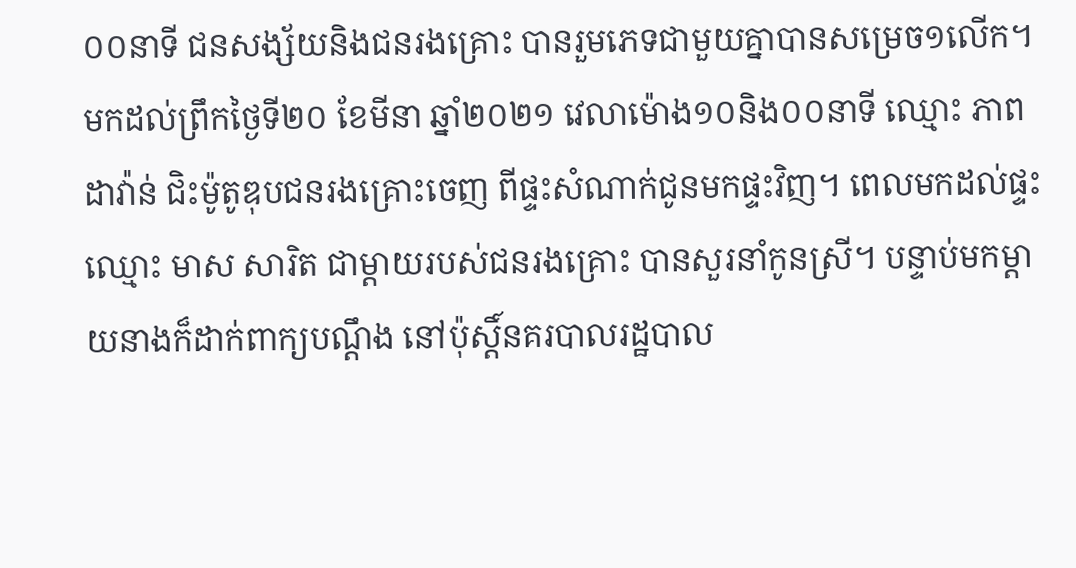០០នាទី ជនសង្ស័យនិងជនរងគ្រោះ បានរួមភេទជាមួយគ្នាបានសម្រេច១លើក។ មកដល់ព្រឹកថ្ងៃទី២០ ខែមីនា ឆ្នាំ២០២១ វេលាម៉ោង១០និង០០នាទី ឈ្មោះ ភាព ដាវ៉ាន់ ជិះម៉ូតូឌុបជនរងគ្រោះចេញ ពីផ្ទះសំណាក់ជូនមកផ្ទះវិញ។ ពេលមកដល់ផ្ទះឈ្មោះ មាស សារិត ជាម្តាយរបស់ជនរងគ្រោះ បានសួរនាំកូនស្រី។ បន្ទាប់មកម្តាយនាងក៏ដាក់ពាក្យបណ្តឹង នៅប៉ុស្តិ៍នគរបាលរដ្ឋបាល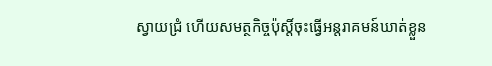ស្វាយជ្រំ ហើយសមត្ថកិច្ចប៉ុស្តិ៍ចុះធ្វើអន្តរាគមន៍ឃាត់ខ្លួន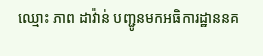ឈ្មោះ ភាព ដាវ៉ាន់ បញ្ជូនមកអធិការដ្ឋាននគ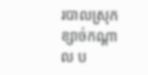របាលស្រុកខ្សាច់កណ្តាល ប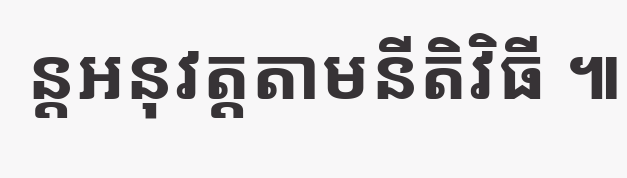ន្តអនុវត្តតាមនីតិវិធី ៕